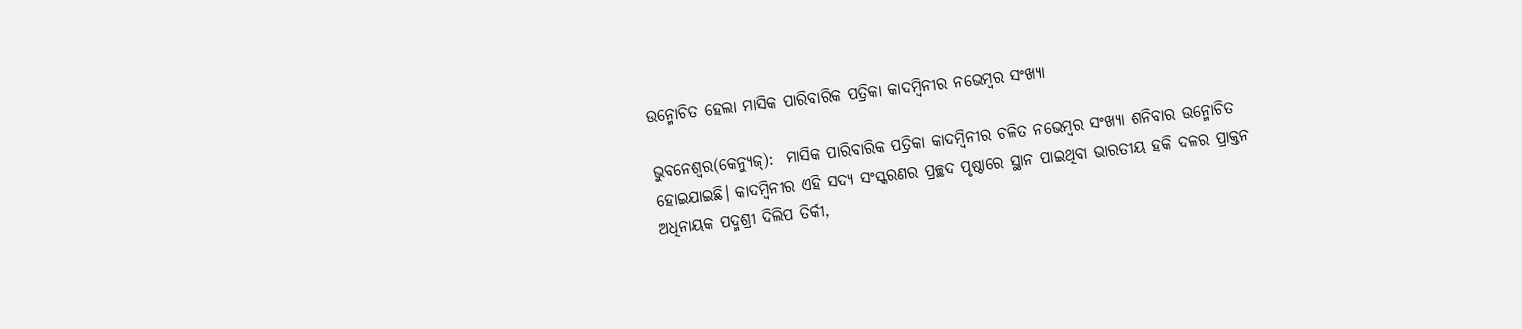ଉନ୍ମୋଚିତ ହେଲା ମାସିକ ପାରିବାରିକ ପତ୍ରିକା କାଦମ୍ବିନୀର ନଭେମ୍ବର ସଂଖ୍ୟା

ଭୁବନେଶ୍ୱର(କେନ୍ୟୁଜ୍):  ମାସିକ ପାରିବାରିକ ପତ୍ରିକା କାଦମ୍ବିନୀର ଚଳିତ ନଭେମ୍ବର ସଂଖ୍ୟା ଶନିବାର ଉନ୍ମୋଚିତ ହୋଇଯାଇଛି। କାଦମ୍ବିନୀର ଏହି ସଦ୍ୟ ସଂସ୍କରଣର ପ୍ରଚ୍ଛଦ ପୃଷ୍ଠାରେ ସ୍ଥାନ ପାଇଥିବା ଭାରତୀୟ ହକି ଦଳର ପ୍ରାକ୍ତନ ଅଧିନାୟକ ପଦ୍ମଶ୍ରୀ ଦିଲିପ ତିର୍କୀ,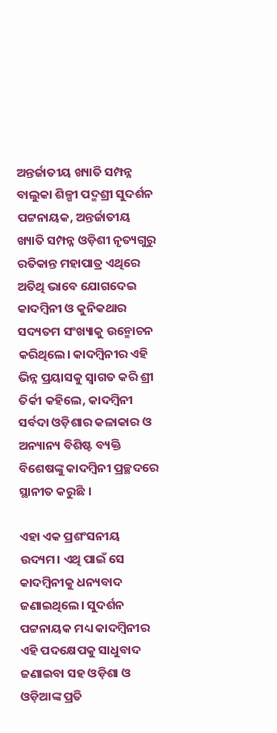ଅନ୍ତର୍ଜାତୀୟ ଖ୍ୟାତି ସମ୍ପନ୍ନ ବାଲୁକା ଶିଳ୍ପୀ ପଦ୍ମଶ୍ରୀ ସୁଦର୍ଶନ ପଟ୍ଟନାୟକ, ଅନ୍ତର୍ଜାତୀୟ ଖ୍ୟାତି ସମ୍ପନ୍ନ ଓଡ଼ିଶୀ ନୃତ୍ୟଗୁରୁ ରତିକାନ୍ତ ମହାପାତ୍ର ଏଥିରେ ଅତିଥି ଭାବେ ଯୋଗଦେଇ କାଦମ୍ବିନୀ ଓ କୁନିକଥାର ସଦ୍ୟତମ ସଂଖ୍ୟାକୁ ଉନ୍ମୋଚନ କରିଥିଲେ। କାଦମ୍ବିନୀର ଏହି ଭିନ୍ନ ପ୍ରୟାସକୁ ସ୍ୱାଗତ କରି ଶ୍ରୀ ତିର୍କୀ କହିଲେ, କାଦମ୍ବିନୀ ସର୍ବଦା ଓଡ଼ିଶାର କଳାକାର ଓ ଅନ୍ୟାନ୍ୟ ବିଶିଷ୍ଟ ବ୍ୟକ୍ତି ବିଶେଷଙ୍କୁ କାଦମ୍ବିନୀ ପ୍ରଚ୍ଛଦରେ ସ୍ଥାନୀତ କରୁଛି ।

ଏହା ଏକ ପ୍ରଶଂସନୀୟ ଉଦ୍ୟମ। ଏଥି ପାଇଁ ସେ କାଦମ୍ବିନୀକୁ ଧନ୍ୟବାଦ ଜଣାଇଥିଲେ। ସୁଦର୍ଶନ ପଟ୍ଟନାୟକ ମଧ୍ୟ କାଦମ୍ବିନୀର ଏହି ପଦକ୍ଷେପକୁ ସାଧୁବାଦ ଜଣାଇବା ସହ ଓଡ଼ିଶା ଓ ଓଡ଼ିଆଙ୍କ ପ୍ରତି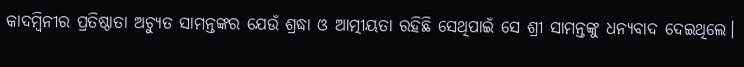କାଦମ୍ବିନୀର ପ୍ରତିଷ୍ଠାତା ଅଚ୍ୟୁତ ସାମନ୍ତଙ୍କର ଯେଉଁ ଶ୍ରଦ୍ଧା ଓ ଆତ୍ମୀୟତା ରହିଛି ସେଥିପାଇଁ ସେ ଶ୍ରୀ ସାମନ୍ତଙ୍କୁ ଧନ୍ୟବାଦ ଦେଇଥିଲେ।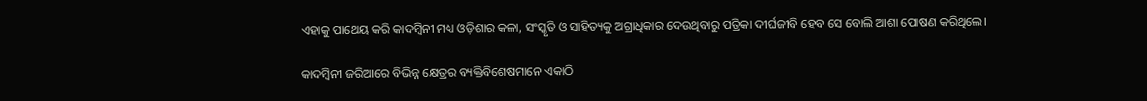ଏହାକୁ ପାଥେୟ କରି କାଦମ୍ବିନୀ ମଧ୍ୟ ଓଡ଼ିଶାର କଳା, ସଂସ୍କୃତି ଓ ସାହିତ୍ୟକୁ ଅଗ୍ରାଧିକାର ଦେଉଥିବାରୁ ପତ୍ରିକା ଦୀର୍ଘଜୀବି ହେବ ସେ ବୋଲି ଆଶା ପୋଷଣ କରିଥିଲେ।

କାଦମ୍ବିନୀ ଜରିଆରେ ବିଭିନ୍ନ କ୍ଷେତ୍ରର ବ୍ୟକ୍ତିବିଶେଷମାନେ ଏକାଠି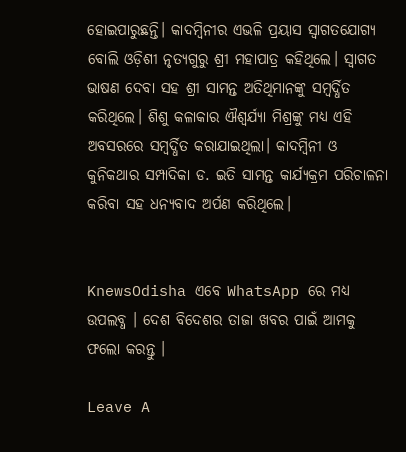ହୋଇପାରୁଛନ୍ତି। କାଦମ୍ବିନୀର ଏଭଳି ପ୍ରୟାସ ସ୍ୱାଗତଯୋଗ୍ୟ ବୋଲି ଓଡ଼ିଶୀ ନୃତ୍ୟଗୁରୁ ଶ୍ରୀ ମହାପାତ୍ର କହିଥିଲେ। ସ୍ୱାଗତ ଭାଷଣ ଦେବା ସହ ଶ୍ରୀ ସାମନ୍ତ ଅତିଥିମାନଙ୍କୁ ସମ୍ବର୍ଦ୍ଧିତ କରିଥିଲେ। ଶିଶୁ କଳାକାର ଐଶ୍ୱର୍ଯ୍ୟା ମିଶ୍ରଙ୍କୁ ମଧ୍ୟ ଏହି ଅବସରରେ ସମ୍ବର୍ଦ୍ଧିତ କରାଯାଇଥିଲା। କାଦମ୍ବିନୀ ଓ କୁନିକଥାର ସମ୍ପାଦିକା ଡ. ଇତି ସାମନ୍ତ କାର୍ଯ୍ୟକ୍ରମ ପରିଚାଳନା କରିବା ସହ ଧନ୍ୟବାଦ ଅର୍ପଣ କରିଥିଲେ।


KnewsOdisha ଏବେ WhatsApp ରେ ମଧ୍ୟ ଉପଲବ୍ଧ । ଦେଶ ବିଦେଶର ତାଜା ଖବର ପାଇଁ ଆମକୁ ଫଲୋ କରନ୍ତୁ ।

Leave A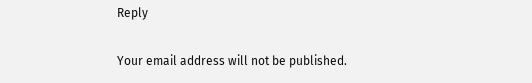Reply

Your email address will not be published.